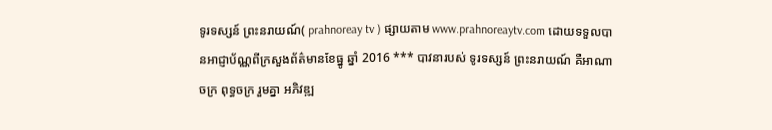ទូរទស្សន៍ ព្រះនរាយណ៍( prahnoreay tv ) ផ្សាយតាម www.prahnoreaytv.com ដោយទទួលបានអាជ្ញាប័ណ្ណពីក្រសួងព័ត៌មានខែធ្នូ ឆ្នាំ 2016 *** បាវនារបស់ ទូរទស្សន៍ ព្រះនរាយណ៍ គឺអាណាចក្រ ពុទ្ធចក្រ រួមគ្នា អភិវឌ្ឍ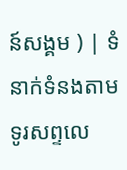ន៍សង្គម ) | ទំនាក់ទំនងតាមទូរសព្ទលេ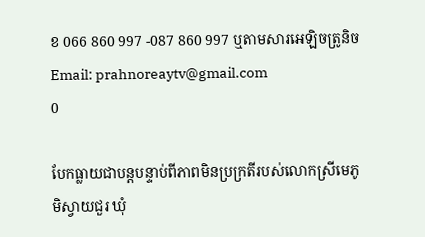ខ 066 860 997 -087 860 997 ឬតាមសារអេឡិចត្រូនិច Email: prahnoreaytv@gmail.com
0

បែកធ្លាយជាបន្តបន្ទាប់ពីភាពមិនប្រក្រតីរបស់លោកស្រីមេភូមិស្វាយជួរ ឃុំ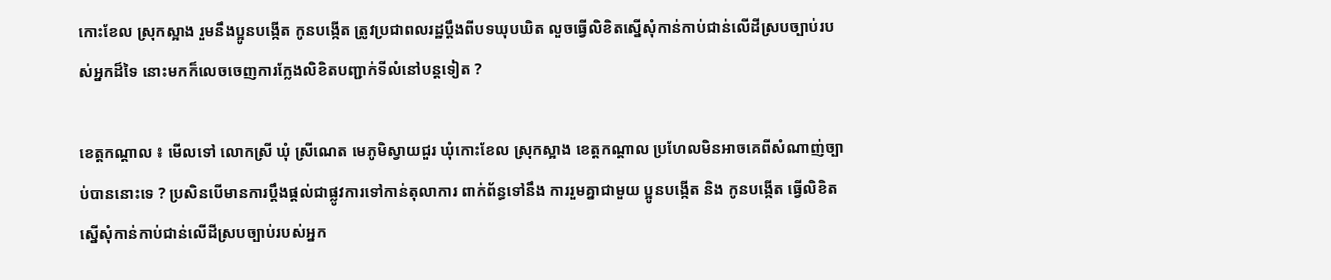កោះខែល ស្រុកស្អាង រួមនឹងប្អូនបង្កើត កូនបង្កើត ត្រូវប្រជាពលរដ្ឋប្តឹងពីបទឃុបឃិត លួចធ្វើលិខិតស្នើសុំកាន់កាប់ជាន់លើដីស្របច្បាប់របស់អ្នកដ៏ទៃ នោះមកក៏លេចចេញការក្លែងលិខិតបញ្ជាក់ទីលំនៅបន្តទៀត ?

ខេត្តកណ្តាល ៖ មើលទៅ លោកស្រី ឃុំ ស្រីណេត មេភូមិស្វាយជួរ ឃុំកោះខែល ស្រុកស្អាង ខេត្តកណ្តាល ប្រហែលមិនអាចគេពីសំណាញ់ច្បាប់បាននោះទេ ? ប្រសិនបើមានការប្តឹងផ្តល់ជាផ្លូវការទៅកាន់តុលាការ ពាក់ព័ន្ធទៅនឹង ការរួមគ្នាជាមួយ ប្អូនបង្កើត និង កូនបង្កើត ធ្វើលិខិតស្នើសុំកាន់កាប់ជាន់លើដីស្របច្បាប់របស់អ្នក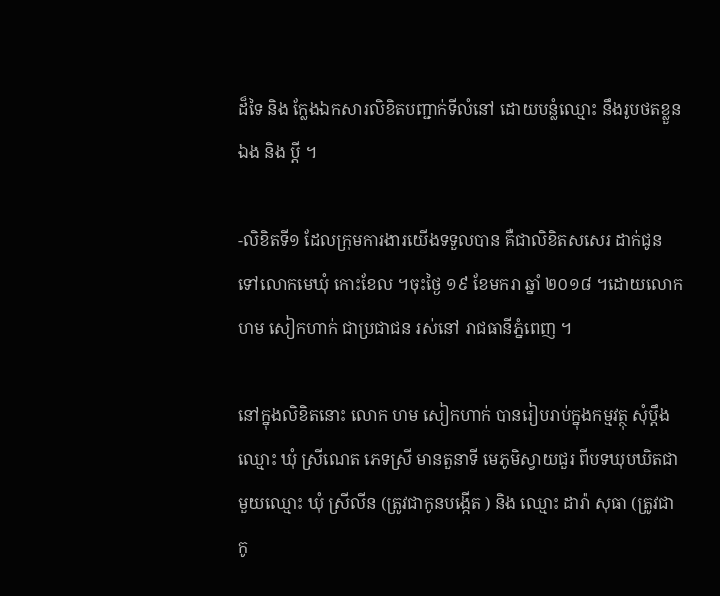ដ៏ទៃ និង ក្លែងឯកសារលិខិតបញ្ជាក់ទីលំនៅ ដោយបន្លំឈ្មោះ នឹងរូបថតខ្លួនឯង និង ប្តី ។

-លិខិតទី១ ដែលក្រុមការងារយើងទទួលបាន គឺជាលិខិតសសេរ ដាក់ជូនទៅលោកមេឃុំ កោះខែល ។ចុះថ្ងៃ ១៩ ខែមករា ឆ្នាំ ២០១៨ ។ដោយលោក ហម សៀកហាក់ ជាប្រជាជន រស់នៅ រាជធានីភ្នំពេញ ។

នៅក្នុងលិខិតនោះ លោក ហម សៀកហាក់ បានរៀបរាប់ក្នុងកម្មវត្ថុ សុំប្តឹងឈ្មោះ ឃុំ ស្រីណេត ភេទស្រី មានតួនាទី មេភូមិស្វាយជួរ ពីបទឃុបឃិតជាមួយឈ្មោះ ឃុំ ស្រីលីន (ត្រូវជាកូនបង្កើត ) និង ឈ្មោះ ដារ៉ា សុធា (ត្រូវជាកូ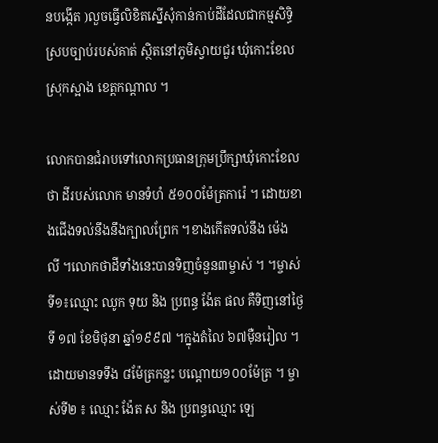នបង្កើត )លួចធ្វើលិខិតស្នើសុំកាន់កាប់ដីដែលជាកម្មសិទ្ធិ ស្របច្បាប់របស់គាត់ ស្ថិតនៅភូមិស្វាយជួរ ឃុំកោះខែល ស្រុកស្អាង ខេត្តកណ្តាល ។

លោកបានជំរាបទៅលោកប្រធានក្រុមប្រឹក្សាឃុំកោះខែល ថា ដីរបស់លោក មានទំហំ ៥១០០ម៉ែត្រការ៉េ ។ ដោយខាងជើងទល់នឹងនឹងក្បាលព្រែក ។ខាងកើតទល់នឹង ម៉េង លី ។លោកថាដីទាំងនេះបានទិញចំនួន៣ម្ចាស់ ។ ។ម្ចាស់ទី១៖ឈ្មោះ ឈូក ទុយ និង ប្រពន្ធ ង៉ែត ផល គឺទិញនៅថ្ងៃទី ១៧ ខែមិថុនា ឆ្នាំ១៩៩៧ ។ក្នុងតំលៃ ៦៧ម៉ឺនរៀល ។ ដោយមានទទឹង ៨ម៉ែត្រកន្លះ បណ្តោយ១០០ម៉ែត្រ ។ ម្ចាស់ទី២ ៖ ឈ្មោះ ង៉ែត ស និង ប្រពន្ធឈ្មោះ ឡេ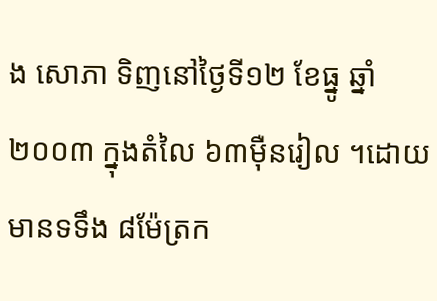ង សោភា ទិញនៅថ្ងៃទី១២ ខែធ្នូ ឆ្នាំ ២០០៣ ក្នុងតំលៃ ៦៣ម៉ឺនរៀល ។ដោយមានទទឹង ៨ម៉ែត្រក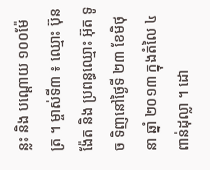ន្លះ និង បណ្តោយ ១០០ម៉ែត្រ ។ ម្ចាស់ទី៣ ៖ ឈ្មោះ ប៊ុន ង៉ែត និង ប្រពន្ធឈ្មោះ អ៊ុត ទូច ទិញនៅថ្ងៃទី ២៣ ខែមិថុនា ឆ្នាំ ២០១៣ ក្នុងតំលៃ ៤ពាន់ដុល្លា ។ ដោ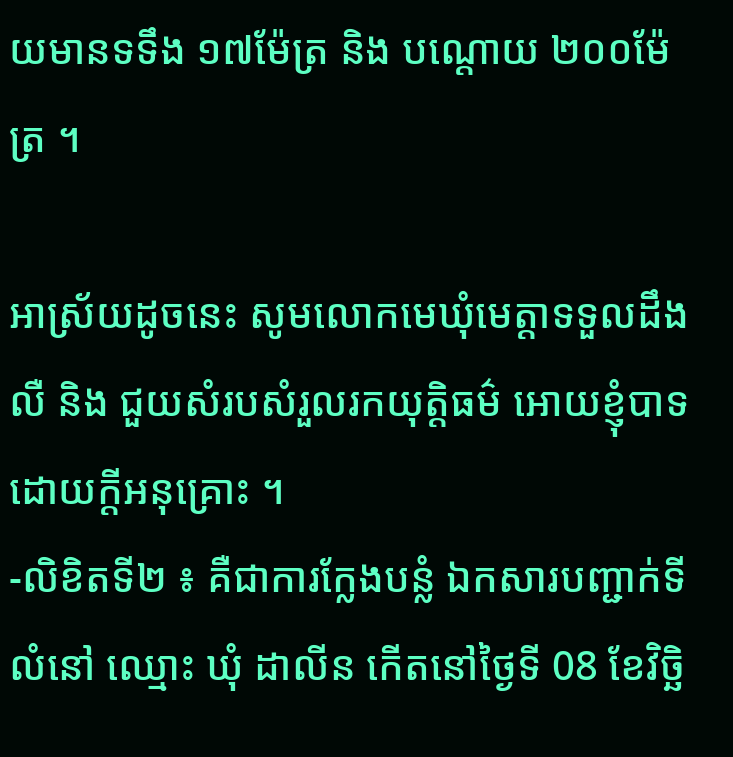យមានទទឹង ១៧ម៉ែត្រ និង បណ្តោយ ២០០ម៉ែត្រ ។

អាស្រ័យដូចនេះ សូមលោកមេឃុំមេត្តាទទួលដឹងលឺ និង ជួយសំរបសំរួលរកយុត្តិធម៌ អោយខ្ញុំបាទ ដោយក្តីអនុគ្រោះ ។
-លិខិតទី២ ៖ គឺជាការក្លែងបន្លំ ឯកសារបញ្ជាក់ទីលំនៅ ឈ្មោះ ឃុំ ដាលីន កើតនៅថ្ងៃទី 08 ខែវិច្ឆិ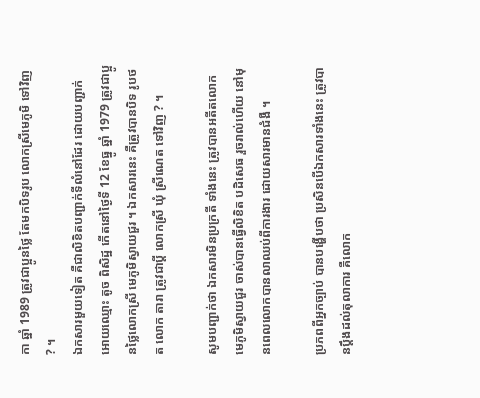កា ឆ្នាំ 1989 ត្រូវជាប្អូនថ្លៃ តែមកបិទរូប លោកស្រីមេភូមិ ទៅវិញ ? ។
ឯកសារមួយទៀត គឺជាលិខិតបញ្ជាក់ទីលំនៅដែរ ដោយបញ្ជាក់អោយឈ្មោះ តូច ពិសិដ្ឋ កើតនៅថ្ងៃទី 12 ខែធ្នូ ឆ្នាំ 1979 ត្រូវជាប្អូនថ្លៃលោកស្រី មេភូមិស្វាយជួរ ។ ឯកសារនេះ គឺត្រូវបានបិទ រូបថត លោក តារា ត្រូវជាប្តី លោកស្រី ឃុំ ស្រីណេត ទៅវិញ ? ។

សូមបញ្ជាក់ថា ឯកសារមិនប្រក្រតី ទាំងនេះ ត្រូវបានអតីតលោកមេភូមិស្វាយជួរ ចាស់បានធ្វើលិខិត បដិសេធ រួចរាល់ហើយ នៅមុនពេលលោកបានលាឈប់ពីការងារ ដោយសារមានជំងឺ ។

ប្រភពពីអ្នកច្បាប់ បានបង្ហើបថា ប្រសិនបើឯកសារទាំងនេះ ត្រូវបានប្តឹងដល់តុលាការ គឺលោក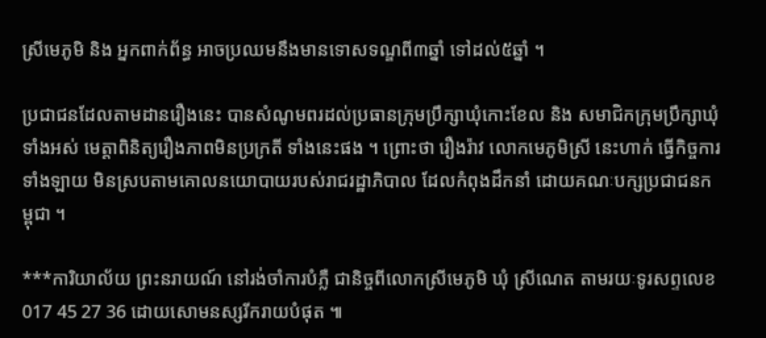ស្រីមេភូមិ និង អ្នកពាក់ព័ន្ធ អាចប្រឈមនឹងមានទោសទណ្ឌពី៣ឆ្នាំ ទៅដល់៥ឆ្នាំ ។

ប្រជាជនដែលតាមដានរឿងនេះ បានសំណូមពរដល់ប្រធានក្រុមប្រឹក្សាឃុំកោះខែល និង សមាជិកក្រុមប្រឹក្សាឃុំទាំងអស់ មេត្តាពិនិត្យរឿងភាពមិនប្រក្រតី ទាំងនេះផង ។ ព្រោះថា រឿងរ៉ាវ លោកមេភូមិស្រី នេះហាក់ ធ្វើកិច្ចការទាំងឡាយ មិនស្របតាមគោលនយោបាយរបស់រាជរដ្ឋាភិបាល ដែលកំពុងដឹកនាំ ដោយគណៈបក្សប្រជាជនកម្ពុជា ។

***ការិយាល័យ ព្រះនរាយណ៍ នៅរង់ចាំការបំភ្លឺ ជានិច្ចពីលោកស្រីមេភូមិ ឃុំ ស្រីណេត តាមរយៈទូរសព្ទលេខ 017 45 27 36 ដោយសោមនស្សរីករាយបំផុត ៕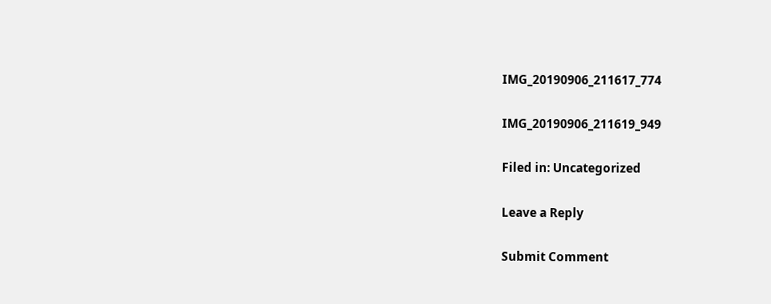IMG_20190906_211617_774

IMG_20190906_211619_949

Filed in: Uncategorized

Leave a Reply

Submit Comment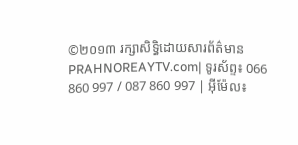©២០១៣ រក្សាសិទ្ធិដោយសារព័ត៌មាន PRAHNOREAYTV.com| ទូរស័ព្ទ៖ 066 860 997 / 087 860 997 | អ៊ីម៉ែល៖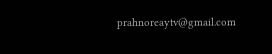prahnoreaytv@gmail.com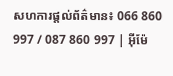សហការផ្តល់ព័ត៌មាន៖ 066 860 997 / 087 860 997 | អ៊ីម៉ែ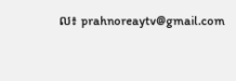ល៖ prahnoreaytv@gmail.com